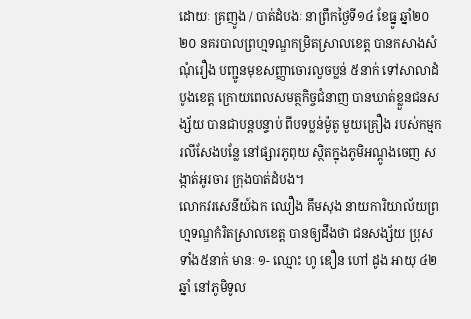ដោយៈ គ្រញូង / បាត់ដំបងៈ នាព្រឹកថ្ងៃទី១៤ ខែធ្នូ ឆ្នាំ២០ ២០ នគរបាលព្រហ្មទណ្ឌកម្រិតស្រាលខេត្ត បានកសាងសំណុំរឿង បញ្ជូនមុខសញ្ញាចោរលួចប្លន់ ៥នាក់ ទៅសាលាដំបូងខេត្ត ក្រោយពេលសមត្ថកិច្ចជំនាញ បានឃាត់ខ្លួនជនសង្ស័យ បានជាបន្តបន្ទាប់ ពីបទប្លន់ម៉ូតូ មួយគ្រឿង របស់កម្មករលីសែងបន្លែ នៅផ្សារភូពុយ ស្ថិតក្នុងភូមិអណ្តូងចេញ សង្កាត់អូរចារ ក្រុងបាត់ដំបង។
លោកវរសេនីយ៍ឯក ឈឿង គឹមសុង នាយការិយាល័យព្រហ្មទណ្ឌកំរិតស្រាលខេត្ត បានឲ្យដឹងថា ជនសង្ស័យ ប្រុសទាំង៥នាក់ មានៈ ១- ឈ្មោះ ហូ ឌឿន ហៅ ដូង អាយុ ៤២ ឆ្នាំ នៅភូមិទូល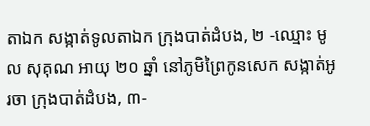តាឯក សង្កាត់ទូលតាឯក ក្រុងបាត់ដំបង, ២ -ឈ្មោះ មូល សុគុណ អាយុ ២០ ឆ្នាំ នៅភូមិព្រៃកូនសេក សង្កាត់អូរចា ក្រុងបាត់ដំបង, ៣-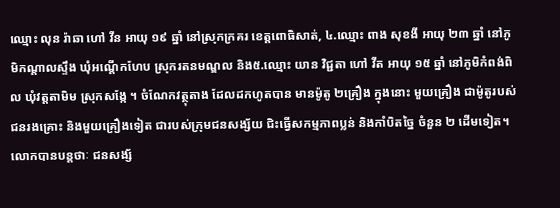ឈ្មោះ លុន រ៉ាឆា ហៅ វីន អាយុ ១៩ ឆ្នាំ នៅស្រុកក្រគរ ខេត្តពោធិសាត់, ៤.ឈ្មោះ ពាង សុខងី អាយុ ២៣ ឆ្នាំ នៅភូមិកណ្ដាលស្ទឹង ឃុំអណ្ដើកហែប ស្រុករតនមណ្ឌល និង៥.ឈ្មោះ យាន វិជ្ជតា ហៅ វីត អាយុ ១៥ ឆ្នាំ នៅភូមិកំពង់ពិល ឃុំវត្តតាមិម ស្រុកសង្កែ ។ ចំណែកវត្ថុតាង ដែលដកហូតបាន មានម៉ូតូ ២គ្រឿង ក្នុងនោះ មួយគ្រឿង ជាម៉ូតូរបស់ជនរងគ្រោះ និងមួយគ្រឿងទៀត ជារបស់ក្រុមជនសង្ស័យ ជិះធ្វើសកម្មភាពប្លន់ និងកាំបិតច្នៃ ចំនួន ២ ដើមទៀត។
លោកបានបន្តថាៈ ជនសង្ស័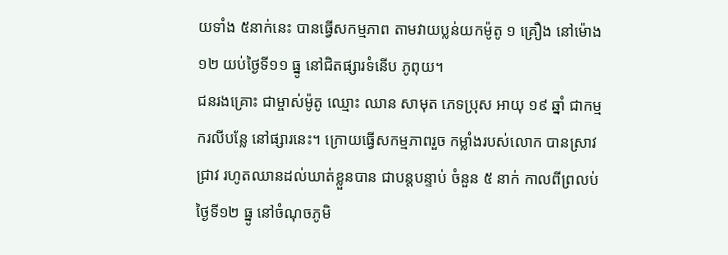យទាំង ៥នាក់នេះ បានធ្វើសកម្មភាព តាមវាយប្លន់យកម៉ូតូ ១ គ្រឿង នៅម៉ោង ១២ យប់ថ្ងៃទី១១ ធ្នូ នៅជិតផ្សារទំនើប ភូពុយ។
ជនរងគ្រោះ ជាម្ចាស់ម៉ូតូ ឈ្មោះ ឈាន សាមុត ភេទប្រុស អាយុ ១៩ ឆ្នាំ ជាកម្មករលីបន្លែ នៅផ្សារនេះ។ ក្រោយធ្វើសកម្មភាពរួច កម្លាំងរបស់លោក បានស្រាវជ្រាវ រហូតឈានដល់ឃាត់ខ្លួនបាន ជាបន្តបន្ទាប់ ចំនួន ៥ នាក់ កាលពីព្រលប់ ថ្ងៃទី១២ ធ្នូ នៅចំណុចភូមិ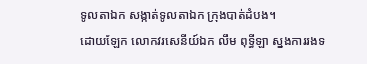ទូលតាឯក សង្កាត់ទូលតាឯក ក្រុងបាត់ដំបង។
ដោយឡែក លោកវរសេនីយ៍ឯក លឹម ពុទ្ធីឡា ស្នងការរងទ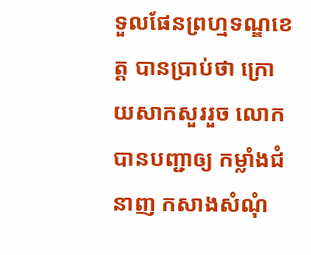ទួលផែនព្រហ្មទណ្ឌខេត្ត បានប្រាប់ថា ក្រោយសាកសួររួច លោកបានបញ្ជាឲ្យ កម្លាំងជំនាញ កសាងសំណុំ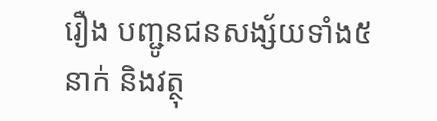រឿង បញ្ជូនជនសង្ស័យទាំង៥នាក់ និងវត្ថុ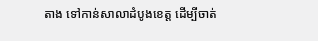តាង ទៅកាន់សាលាដំបូងខេត្ត ដើម្បីចាត់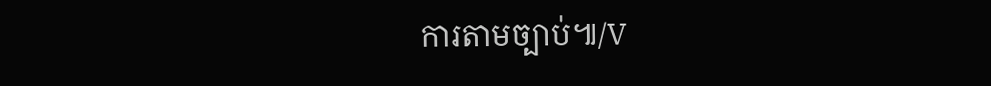ការតាមច្បាប់៕/V